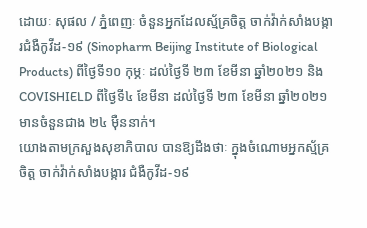ដោយៈ សុផល / ភ្នំពេញៈ ចំនួនអ្នកដែលស្ម័គ្រចិត្ត ចាក់វ៉ាក់សាំងបង្ការជំងឺកូវីដ-១៩ (Sinopharm Beijing Institute of Biological Products) ពីថ្ងៃទី១០ កុម្ភៈ ដល់ថ្ងៃទី ២៣ ខែមីនា ឆ្នាំ២០២១ និង COVISHIELD ពីថ្ងៃទី៤ ខែមីនា ដល់ថ្ងៃទី ២៣ ខែមីនា ឆ្នាំ២០២១ មានចំនួនជាង ២៤ ម៉ឺននាក់។
យោងតាមក្រសួងសុខាភិបាល បានឱ្យដឹងថាៈ ក្នុងចំណោមអ្នកស្ម័គ្រចិត្ត ចាក់វ៉ាក់សាំងបង្ការ ជំងឺកូវីដ-១៩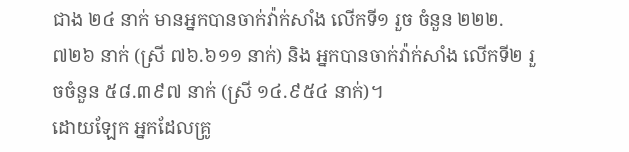ជាង ២៤ នាក់ មានអ្នកបានចាក់វ៉ាក់សាំង លើកទី១ រួច ចំនួន ២២២.៧២៦ នាក់ (ស្រី ៧៦.៦១១ នាក់) និង អ្នកបានចាក់វ៉ាក់សាំង លើកទី២ រួចចំនួន ៥៨.៣៩៧ នាក់ (ស្រី ១៤.៩៥៤ នាក់)។
ដោយឡែក អ្នកដែលគ្រូ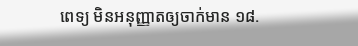ពេទ្យ មិនអនុញ្ញាតឲ្យចាក់មាន ១៨.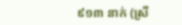៩១៣ នាក់ (ស្រី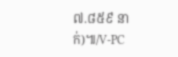៧.៨៥៩ នាក់)៕/V-PC